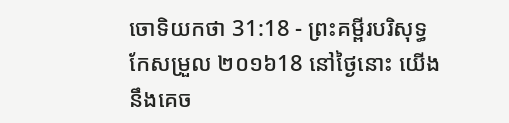ចោទិយកថា 31:18 - ព្រះគម្ពីរបរិសុទ្ធកែសម្រួល ២០១៦18 នៅថ្ងៃនោះ យើងនឹងគេច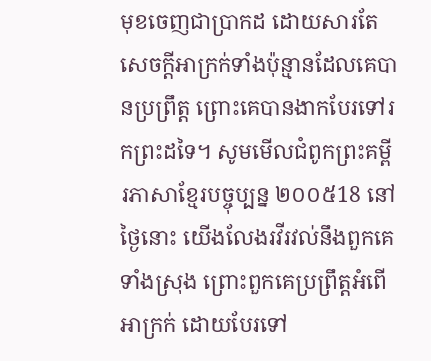មុខចេញជាប្រាកដ ដោយសារតែសេចក្ដីអាក្រក់ទាំងប៉ុន្មានដែលគេបានប្រព្រឹត្ត ព្រោះគេបានងាកបែរទៅរកព្រះដទៃ។ សូមមើលជំពូកព្រះគម្ពីរភាសាខ្មែរបច្ចុប្បន្ន ២០០៥18 នៅថ្ងៃនោះ យើងលែងរវីរវល់នឹងពួកគេទាំងស្រុង ព្រោះពួកគេប្រព្រឹត្តអំពើអាក្រក់ ដោយបែរទៅ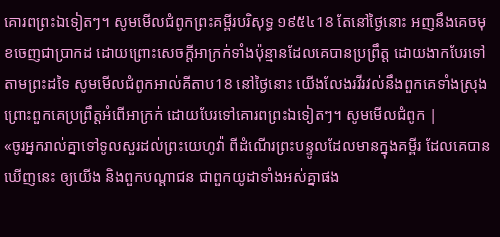គោរពព្រះឯទៀតៗ។ សូមមើលជំពូកព្រះគម្ពីរបរិសុទ្ធ ១៩៥៤18 តែនៅថ្ងៃនោះ អញនឹងគេចមុខចេញជាប្រាកដ ដោយព្រោះសេចក្ដីអាក្រក់ទាំងប៉ុន្មានដែលគេបានប្រព្រឹត្ត ដោយងាកបែរទៅតាមព្រះដទៃ សូមមើលជំពូកអាល់គីតាប18 នៅថ្ងៃនោះ យើងលែងរវីរវល់នឹងពួកគេទាំងស្រុង ព្រោះពួកគេប្រព្រឹត្តអំពើអាក្រក់ ដោយបែរទៅគោរពព្រះឯទៀតៗ។ សូមមើលជំពូក |
«ចូរអ្នករាល់គ្នាទៅទូលសួរដល់ព្រះយេហូវ៉ា ពីដំណើរព្រះបន្ទូលដែលមានក្នុងគម្ពីរ ដែលគេបានឃើញនេះ ឲ្យយើង និងពួកបណ្ដាជន ជាពួកយូដាទាំងអស់គ្នាផង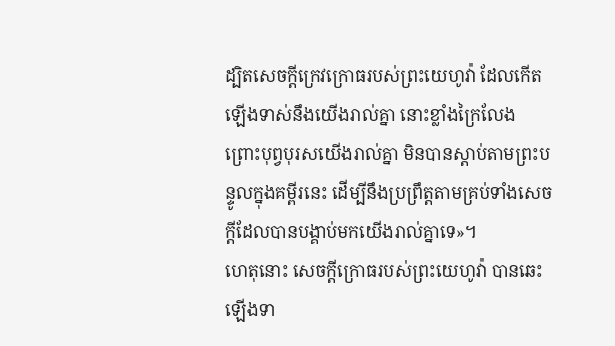ដ្បិតសេចក្ដីក្រេវក្រោធរបស់ព្រះយេហូវ៉ា ដែលកើតឡើងទាស់នឹងយើងរាល់គ្នា នោះខ្លាំងក្រៃលែង ព្រោះបុព្វបុរសយើងរាល់គ្នា មិនបានស្តាប់តាមព្រះបន្ទូលក្នុងគម្ពីរនេះ ដើម្បីនឹងប្រព្រឹត្តតាមគ្រប់ទាំងសេចក្ដីដែលបានបង្គាប់មកយើងរាល់គ្នាទេ»។
ហេតុនោះ សេចក្ដីក្រោធរបស់ព្រះយេហូវ៉ា បានឆេះឡើងទា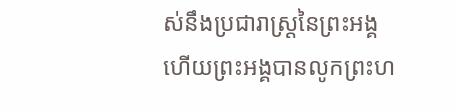ស់នឹងប្រជារាស្ត្រនៃព្រះអង្គ ហើយព្រះអង្គបានលូកព្រះហ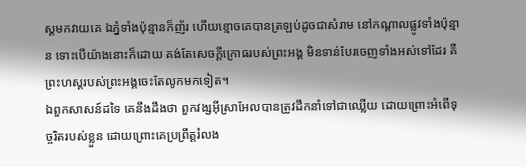ស្តមកវាយគេ ឯភ្នំទាំងប៉ុន្មានក៏ញ័រ ហើយខ្មោចគេបានត្រឡប់ដូចជាសំរាម នៅកណ្ដាលផ្លូវទាំងប៉ុន្មាន ទោះបើយ៉ាងនោះក៏ដោយ គង់តែសេចក្ដីក្រោធរបស់ព្រះអង្គ មិនទាន់បែរចេញទាំងអស់ទៅដែរ គឺព្រះហស្តរបស់ព្រះអង្គចេះតែលូកមកទៀត។
ឯពួកសាសន៍ដទៃ គេនឹងដឹងថា ពួកវង្សអ៊ីស្រាអែលបានត្រូវដឹកនាំទៅជាឈ្លើយ ដោយព្រោះអំពើទុច្ចរិតរបស់ខ្លួន ដោយព្រោះគេប្រព្រឹត្តរំលង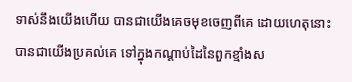ទាស់នឹងយើងហើយ បានជាយើងគេចមុខចេញពីគេ ដោយហេតុនោះ បានជាយើងប្រគល់គេ ទៅក្នុងកណ្ដាប់ដៃនៃពួកខ្មាំងស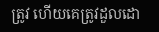ត្រូវ ហើយគេត្រូវដួលដោ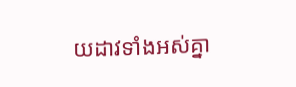យដាវទាំងអស់គ្នា